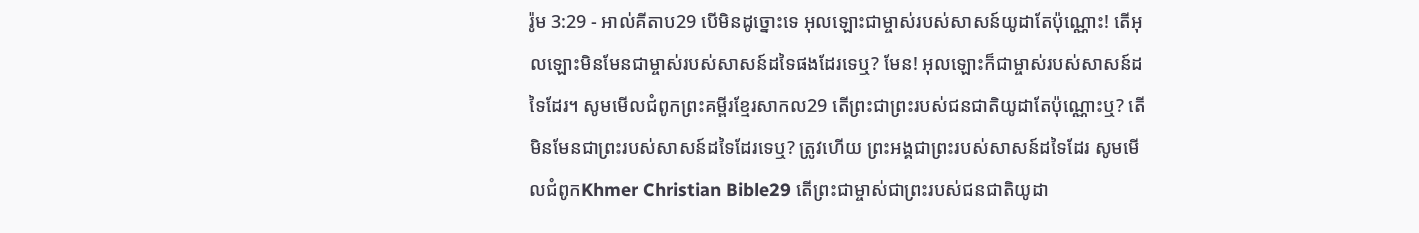រ៉ូម 3:29 - អាល់គីតាប29 បើមិនដូច្នោះទេ អុលឡោះជាម្ចាស់របស់សាសន៍យូដាតែប៉ុណ្ណោះ! តើអុលឡោះមិនមែនជាម្ចាស់របស់សាសន៍ដទៃផងដែរទេឬ? មែន! អុលឡោះក៏ជាម្ចាស់របស់សាសន៍ដទៃដែរ។ សូមមើលជំពូកព្រះគម្ពីរខ្មែរសាកល29 តើព្រះជាព្រះរបស់ជនជាតិយូដាតែប៉ុណ្ណោះឬ? តើមិនមែនជាព្រះរបស់សាសន៍ដទៃដែរទេឬ? ត្រូវហើយ ព្រះអង្គជាព្រះរបស់សាសន៍ដទៃដែរ សូមមើលជំពូកKhmer Christian Bible29 តើព្រះជាម្ចាស់ជាព្រះរបស់ជនជាតិយូដា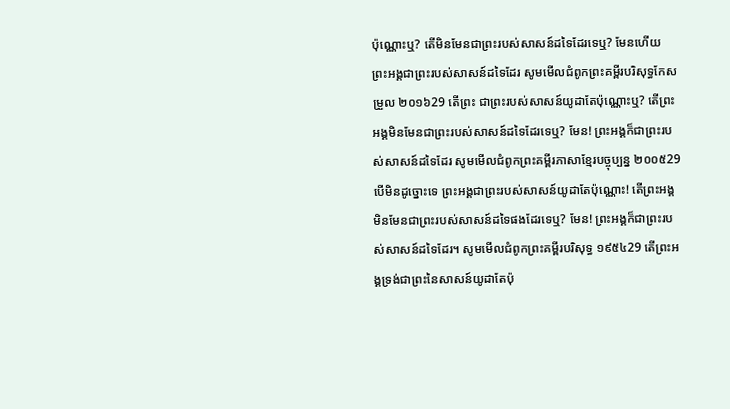ប៉ុណ្ណោះឬ? តើមិនមែនជាព្រះរបស់សាសន៍ដទៃដែរទេឬ? មែនហើយ ព្រះអង្គជាព្រះរបស់សាសន៍ដទៃដែរ សូមមើលជំពូកព្រះគម្ពីរបរិសុទ្ធកែសម្រួល ២០១៦29 តើព្រះ ជាព្រះរបស់សាសន៍យូដាតែប៉ុណ្ណោះឬ? តើព្រះអង្គមិនមែនជាព្រះរបស់សាសន៍ដទៃដែរទេឬ? មែន! ព្រះអង្គក៏ជាព្រះរបស់សាសន៍ដទៃដែរ សូមមើលជំពូកព្រះគម្ពីរភាសាខ្មែរបច្ចុប្បន្ន ២០០៥29 បើមិនដូច្នោះទេ ព្រះអង្គជាព្រះរបស់សាសន៍យូដាតែប៉ុណ្ណោះ! តើព្រះអង្គមិនមែនជាព្រះរបស់សាសន៍ដទៃផងដែរទេឬ? មែន! ព្រះអង្គក៏ជាព្រះរបស់សាសន៍ដទៃដែរ។ សូមមើលជំពូកព្រះគម្ពីរបរិសុទ្ធ ១៩៥៤29 តើព្រះអង្គទ្រង់ជាព្រះនៃសាសន៍យូដាតែប៉ុ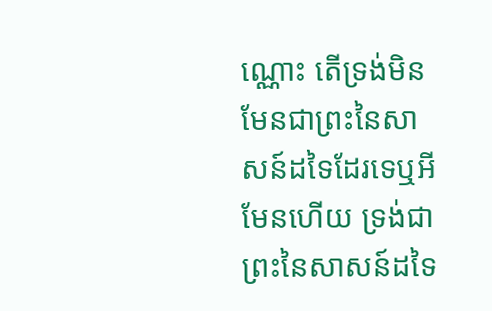ណ្ណោះ តើទ្រង់មិនមែនជាព្រះនៃសាសន៍ដទៃដែរទេឬអី មែនហើយ ទ្រង់ជាព្រះនៃសាសន៍ដទៃ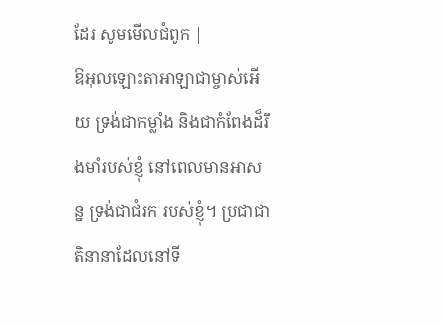ដែរ សូមមើលជំពូក |
ឱអុលឡោះតាអាឡាជាម្ចាស់អើយ ទ្រង់ជាកម្លាំង និងជាកំពែងដ៏រឹងមាំរបស់ខ្ញុំ នៅពេលមានអាសន្ន ទ្រង់ជាជំរក របស់ខ្ញុំ។ ប្រជាជាតិនានាដែលនៅទី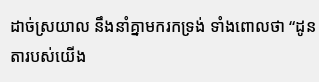ដាច់ស្រយាល នឹងនាំគ្នាមករកទ្រង់ ទាំងពោលថា “ដូនតារបស់យើង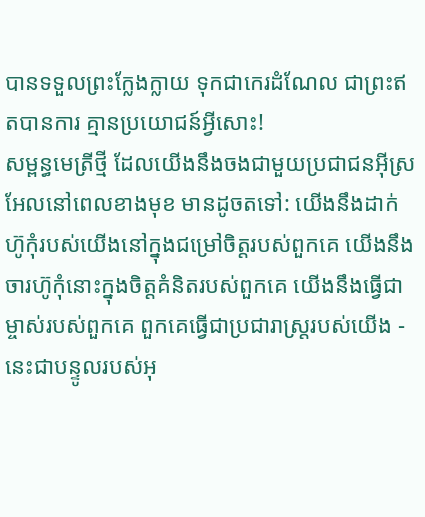បានទទួលព្រះក្លែងក្លាយ ទុកជាកេរដំណែល ជាព្រះឥតបានការ គ្មានប្រយោជន៍អ្វីសោះ!
សម្ពន្ធមេត្រីថ្មី ដែលយើងនឹងចងជាមួយប្រជាជនអ៊ីស្រអែលនៅពេលខាងមុខ មានដូចតទៅ: យើងនឹងដាក់ហ៊ូកុំរបស់យើងនៅក្នុងជម្រៅចិត្តរបស់ពួកគេ យើងនឹងចារហ៊ូកុំនោះក្នុងចិត្តគំនិតរបស់ពួកគេ យើងនឹងធ្វើជាម្ចាស់របស់ពួកគេ ពួកគេធ្វើជាប្រជារាស្ត្ររបស់យើង - នេះជាបន្ទូលរបស់អុ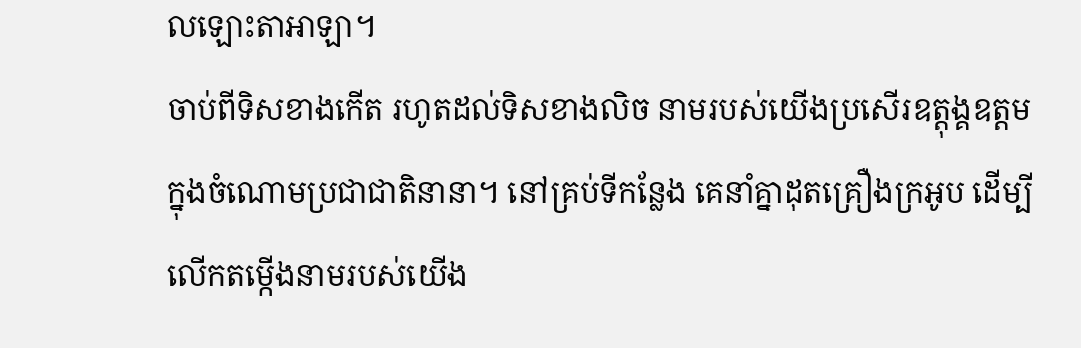លឡោះតាអាឡា។
ចាប់ពីទិសខាងកើត រហូតដល់ទិសខាងលិច នាមរបស់យើងប្រសើរឧត្ដុង្គឧត្ដម ក្នុងចំណោមប្រជាជាតិនានា។ នៅគ្រប់ទីកន្លែង គេនាំគ្នាដុតគ្រឿងក្រអូប ដើម្បីលើកតម្កើងនាមរបស់យើង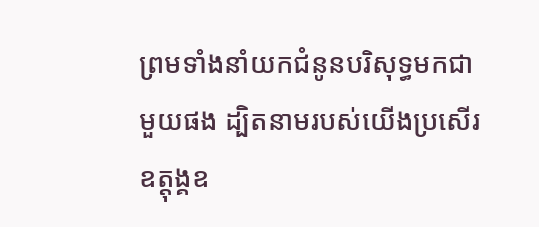ព្រមទាំងនាំយកជំនូនបរិសុទ្ធមកជាមួយផង ដ្បិតនាមរបស់យើងប្រសើរឧត្ដុង្គឧ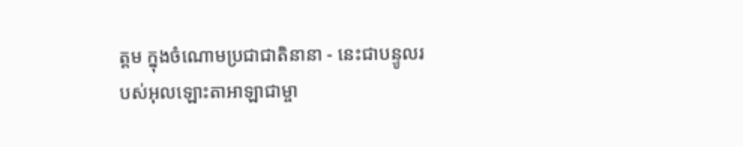ត្ដម ក្នុងចំណោមប្រជាជាតិនានា - នេះជាបន្ទូលរបស់អុលឡោះតាអាឡាជាម្ចា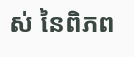ស់ នៃពិភព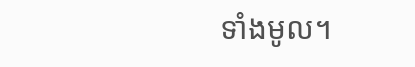ទាំងមូល។